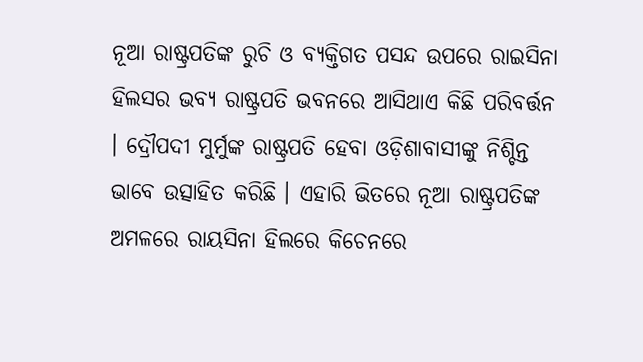ନୂଆ ରାଷ୍ଟ୍ରପତିଙ୍କ ରୁଚି ଓ ବ୍ୟକ୍ତିଗତ ପସନ୍ଦ ଉପରେ ରାଇସିନା ହିଲସର ଭବ୍ୟ ରାଷ୍ଟ୍ରପତି ଭବନରେ ଆସିଥାଏ କିଛି ପରିବର୍ତ୍ତନ । ଦ୍ରୌପଦୀ ମୁର୍ମୁଙ୍କ ରାଷ୍ଟ୍ରପତି ହେବା ଓଡ଼ିଶାବାସୀଙ୍କୁ ନିଶ୍ଚିନ୍ତ ଭାବେ ଉତ୍ସାହିତ କରିଛି । ଏହାରି ଭିତରେ ନୂଆ ରାଷ୍ଟ୍ରପତିଙ୍କ ଅମଳରେ ରାୟସିନା ହିଲରେ କିଚେନରେ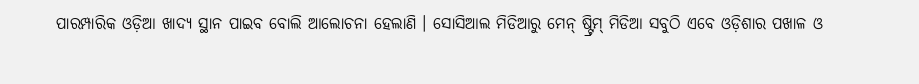ପାରମ୍ପାରିକ ଓଡ଼ିଆ ଖାଦ୍ୟ ସ୍ଥାନ ପାଇବ ବୋଲି ଆଲୋଚନା ହେଲାଣି । ସୋସିଆଲ ମିଡିଆରୁ ମେନ୍ ଷ୍ଟ୍ରିମ୍ ମିଡିଆ ସବୁଠି ଏବେ ଓଡ଼ିଶାର ପଖାଳ ଓ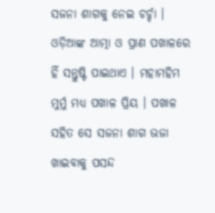ସଜନା ଶାଗକୁ ନେଇ ଚର୍ଚ୍ଚା । ଓଡ଼ିଆଙ୍କ ଆତ୍ମା ଓ ପ୍ରାଣ ପଖାଳରେ ହିଁ ସନ୍ତୁଷ୍ଟି ପାଇଥାଏ । ମହାମହିମ ମୁର୍ମୁ ମଧ୍ୟ ପଖାଳ ପ୍ରିୟ । ପଖାଳ ସହିତ ସେ ସଜନା ଶାଗ ଭଜା ଖାଇବାକୁ ପସନ୍ଦ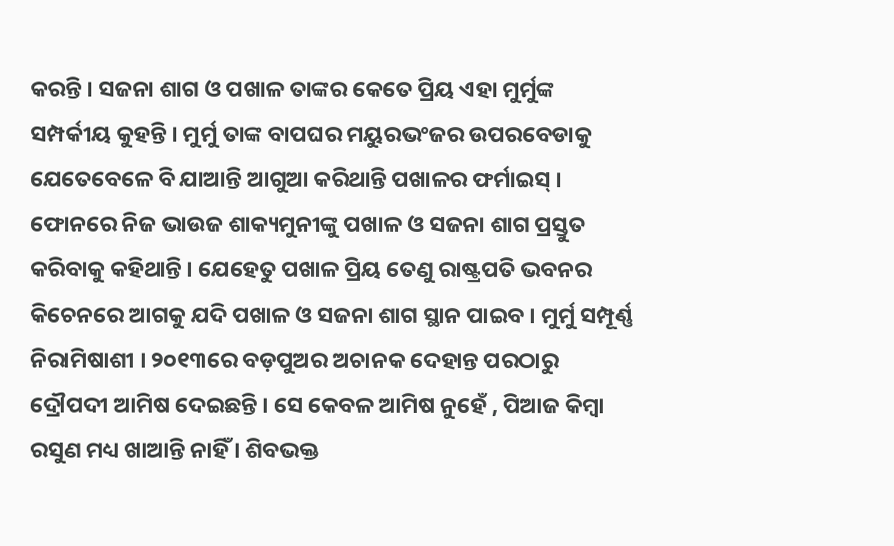କରନ୍ତି । ସଜନା ଶାଗ ଓ ପଖାଳ ତାଙ୍କର କେତେ ପ୍ରିୟ ଏହା ମୁର୍ମୁଙ୍କ ସମ୍ପର୍କୀୟ କୁହନ୍ତି । ମୁର୍ମୁ ତାଙ୍କ ବାପଘର ମୟୁରଭଂଜର ଉପରବେଡାକୁ ଯେତେବେଳେ ବି ଯାଆନ୍ତି ଆଗୁଆ କରିଥାନ୍ତି ପଖାଳର ଫର୍ମାଇସ୍ । ଫୋନରେ ନିଜ ଭାଉଜ ଶାକ୍ୟମୁନୀଙ୍କୁ ପଖାଳ ଓ ସଜନା ଶାଗ ପ୍ରସ୍ତୁତ କରିବାକୁ କହିଥାନ୍ତି । ଯେହେତୁ ପଖାଳ ପ୍ରିୟ ତେଣୁ ରାଷ୍ଟ୍ରପତି ଭବନର କିଚେନରେ ଆଗକୁ ଯଦି ପଖାଳ ଓ ସଜନା ଶାଗ ସ୍ଥାନ ପାଇବ । ମୁର୍ମୁ ସମ୍ପୂର୍ଣ୍ଣ ନିରାମିଷାଶୀ । ୨୦୧୩ରେ ବଡ଼ପୁଅର ଅଚାନକ ଦେହାନ୍ତ ପରଠାରୁ ଦ୍ରୌପଦୀ ଆମିଷ ଦେଇଛନ୍ତି । ସେ କେବଳ ଆମିଷ ନୁହେଁ , ପିଆଜ କିମ୍ବା ରସୁଣ ମଧ୍ୟ ଖାଆନ୍ତି ନାହିଁ । ଶିବଭକ୍ତ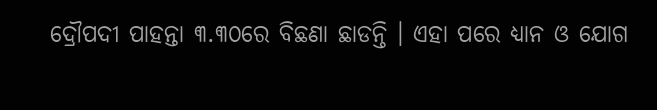ଦ୍ରୌପଦୀ ପାହନ୍ତା ୩.୩୦ରେ ବିଛଣା ଛାଡନ୍ତି । ଏହା ପରେ ଧ୍ୟାନ ଓ ଯୋଗ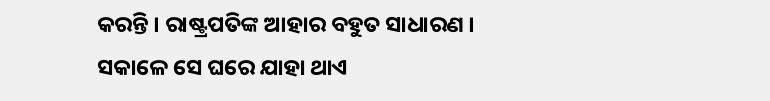କରନ୍ତି । ରାଷ୍ଟ୍ରପତିଙ୍କ ଆହାର ବହୁତ ସାଧାରଣ । ସକାଳେ ସେ ଘରେ ଯାହା ଥାଏ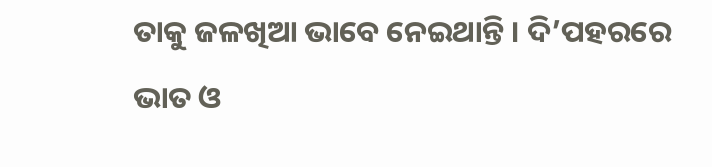ତାକୁ ଜଳଖିଆ ଭାବେ ନେଇଥାନ୍ତି । ଦି’ପହରରେ ଭାତ ଓ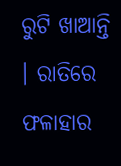ରୁଟି ଖାଆନ୍ତି । ରାତିରେ ଫଳାହାର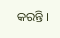କରନ୍ତି ।